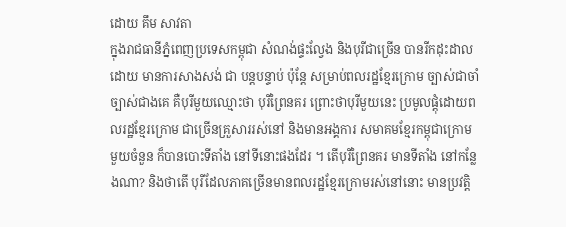ដោយ គឹម សាវតា
ក្នុងរាជធានីភ្នំពេញប្រទេសកម្ពុជា សំណង់ផ្ទះល្វែង និងបុរីជាច្រើន បានរីកដុះដាល ដោយ មានការសាងសង់ ជា បន្តបន្ទាប់ ប៉ុន្តែ សម្រាប់ពលរដ្ឋខ្មែរក្រោម ច្បាស់ជាចាំច្បាស់ជាងគេ គឺបុរីមួយឈ្មោះថា បុរីព្រៃនគរ ព្រោះថាបុរីមួយនេះ ប្រមូលផ្តុំដោយពលរដ្ឋខ្មែរក្រោម ជាច្រើនគ្រួសាររស់នៅ និងមានអង្គការ សមាគមខ្មែរកម្ពុជាក្រោម មួយចំនួន ក៏បានបោះទីតាំង នៅទីនោះផងដែរ ។ តើបុរីព្រៃនគរ មានទីតាំង នៅកន្លែងណា? និងថាតើ បុរីដែលភាគច្រើនមានពលរដ្ឋខ្មែរក្រោមរស់នៅនោះ មានប្រវត្តិ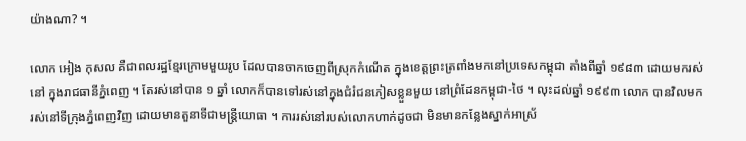យ៉ាងណា? ។

លោក អៀង កុសល គឺជាពលរដ្ឋខ្មែរក្រោមមួយរូប ដែលបានចាកចេញពីស្រុកកំណើត ក្នុងខេត្តព្រះត្រពាំងមកនៅប្រទេសកម្ពុជា តាំងពីឆ្នាំ ១៩៨៣ ដោយមករស់នៅ ក្នុងរាជធានីភ្នំពេញ ។ តែរស់នៅបាន ១ ឆ្នាំ លោកក៏បានទៅរស់នៅក្នុងជំរំជនភៀសខ្លួនមួយ នៅព្រំដែនកម្ពុជា-ថៃ ។ លុះដល់ឆ្នាំ ១៩៩៣ លោក បានវិលមករស់នៅទីក្រុងភ្នំពេញវិញ ដោយមានតួនាទីជាមន្ត្រីយោធា ។ ការរស់នៅរបស់លោកហាក់ដូចជា មិនមានកន្លែងស្នាក់អាស្រ័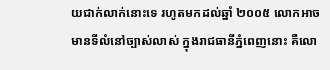យជាក់លាក់នោះទេ រហូតមកដល់ឆ្នាំ ២០០៥ លោកអាចមានទីលំនៅច្បាស់លាស់ ក្នុងរាជធានីភ្នំពេញនោះ គឺលោ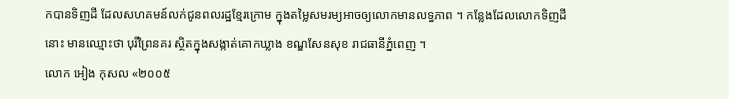កបានទិញដី ដែលសហគមន៍លក់ជូនពលរដ្ឋខ្មែរក្រោម ក្នុងតម្លៃសមរម្យអាចឲ្យលោកមានលទ្ធភាព ។ កន្លែងដែលលោកទិញដីនោះ មានឈ្មោះថា បុរីព្រៃនគរ ស្ថិតក្នុងសង្កាត់គោកឃ្លាង ខណ្ឌសែនសុខ រាជធានីភ្នំពេញ ។
លោក អៀង កុសល «២០០៥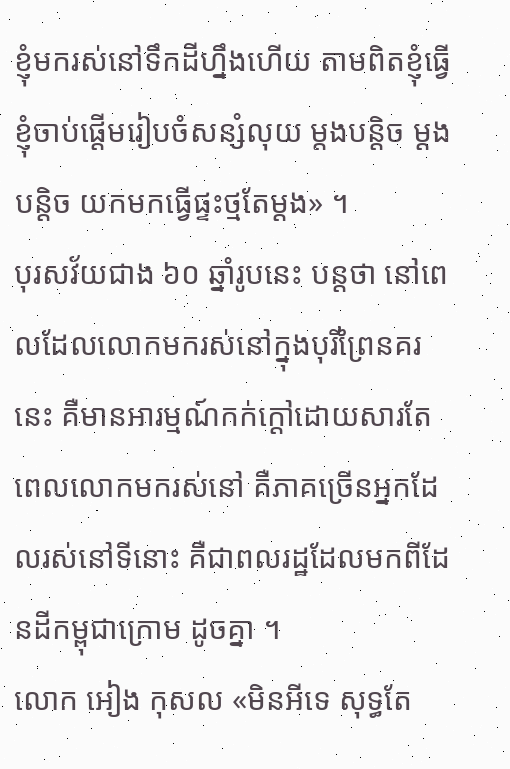ខ្ញុំមករស់នៅទឹកដីហ្នឹងហើយ តាមពិតខ្ញុំធ្វើ ខ្ញុំចាប់ផ្ដើមរៀបចំសន្សំលុយ ម្ដងបន្តិច ម្ដងបន្តិច យកមកធ្វើផ្ទះថ្មតែម្ដង» ។
បុរសវ័យជាង ៦០ ឆ្នាំរូបនេះ បន្តថា នៅពេលដែលលោកមករស់នៅក្នុងបុរីព្រៃនគរនេះ គឺមានអារម្មណ៍កក់ក្ដៅដោយសារតែពេលលោកមករស់នៅ គឺភាគច្រើនអ្នកដែលរស់នៅទីនោះ គឺជាពលរដ្ឋដែលមកពីដែនដីកម្ពុជាក្រោម ដូចគ្នា ។
លោក អៀង កុសល «មិនអីទេ សុទ្ធតែ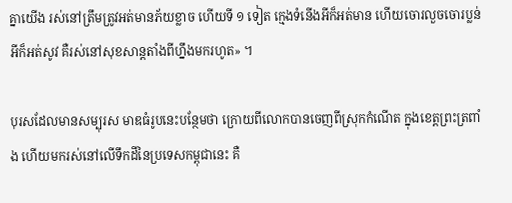គ្នាយើង រស់នៅត្រឹមត្រូវអត់មានភ័យខ្លាច ហើយទី ១ ទៀត ក្មេងទំនើងអីក៏អត់មាន ហើយចោរលួចចោរប្លន់អីក៏អត់សូវ គឺរស់នៅសុខសាន្តតាំងពីហ្នឹងមករហូត» ។

បុរសដែលមានសម្បុរស មាឌធំរូបនេះបន្ថែមថា ក្រោយពីលោកបានចេញពីស្រុកកំណើត ក្នុងខេត្តព្រះត្រពាំង ហើយមករស់នៅលើទឹកដីនៃប្រទេសកម្ពុជានេះ គឺ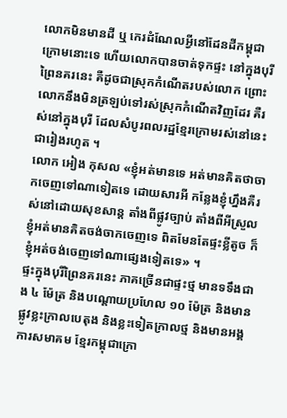លោកមិនមានដី ឬ កេរដំណែលអ្វីនៅដែនដីកម្ពុជាក្រោមនោះទេ ហើយលោកបានចាត់ទុកផ្ទះ នៅក្នុងបុរីព្រៃនគរនេះ គឺដូចជាស្រុកកំណើតរបស់លោក ព្រោះលោកនឹងមិនត្រឡប់ទៅរស់ស្រុកកំណើតវិញដែរ គឺរស់នៅក្នុងបុរី ដែលសំបូរពលរដ្ឋខ្មែរក្រោមរស់នៅនេះ ជារៀងរហូត ។
លោក អៀង កុសល «ខ្ញុំអត់មានទេ អត់មានគិតថាចាកចេញទៅណាទៀតទេ ដោយសារអី កន្លែងខ្ញុំហ្នឹងគឺរស់នៅដោយសុខសាន្ត តាំងពីផ្លូវច្បាប់ តាំងពីអីស្រួល ខ្ញុំអត់មានគិតចង់ចាកចេញទេ ពិតមែនតែផ្ទះខ្លីតូច ក៏ខ្ញុំអត់ចង់ចេញទៅណាផ្សេងទៀតទេ» ។
ផ្ទះក្នុងបុរីព្រៃនគរនេះ ភាគច្រើនជាផ្ទះថ្ម មានទទឹងជាង ៤ ម៉ែត្រ និងបណ្ដោយប្រហែល ១០ ម៉ែត្រ និងមានផ្លូវខ្លះក្រាលបេតុង និងខ្លះទៀតក្រាលថ្ម និងមានអង្គការសមាគម ខ្មែរកម្ពុជាក្រោ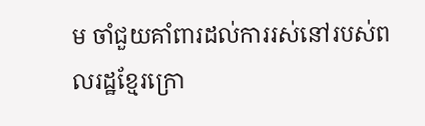ម ចាំជួយគាំពារដល់ការរស់នៅរបស់ពលរដ្ឋខ្មែរក្រោ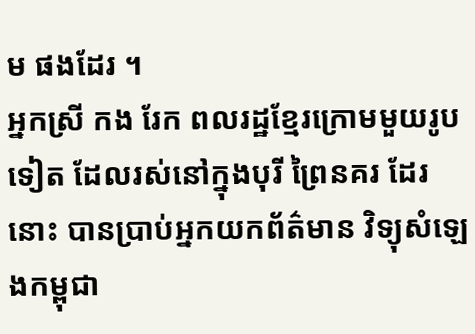ម ផងដែរ ។
អ្នកស្រី កង រែក ពលរដ្ឋខ្មែរក្រោមមួយរូបទៀត ដែលរស់នៅក្នុងបុរី ព្រៃនគរ ដែរនោះ បានប្រាប់អ្នកយកព័ត៌មាន វិទ្យុសំឡេងកម្ពុជា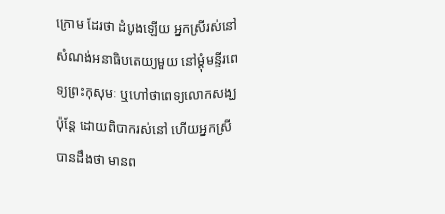ក្រោម ដែរថា ដំបូងឡើយ អ្នកស្រីរស់នៅសំណង់អនាធិបតេយ្យមួយ នៅម្ដុំមន្ទីរពេទ្យព្រះកុសុមៈ ឬហៅថាពេទ្យលោកសង្ឃ ប៉ុន្តែ ដោយពិបាករស់នៅ ហើយអ្នកស្រីបានដឹងថា មានព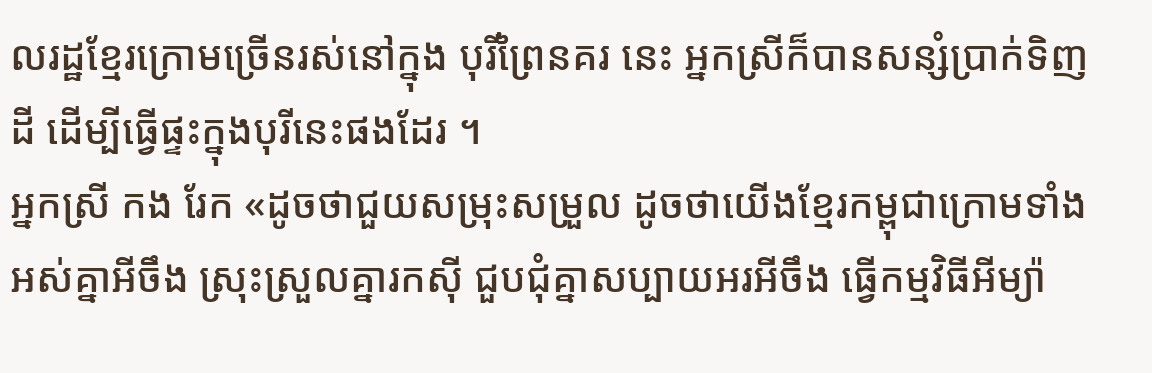លរដ្ឋខ្មែរក្រោមច្រើនរស់នៅក្នុង បុរីព្រៃនគរ នេះ អ្នកស្រីក៏បានសន្សំប្រាក់ទិញដី ដើម្បីធ្វើផ្ទះក្នុងបុរីនេះផងដែរ ។
អ្នកស្រី កង រែក «ដូចថាជួយសម្រុះសម្រួល ដូចថាយើងខ្មែរកម្ពុជាក្រោមទាំងអស់គ្នាអីចឹង ស្រុះស្រួលគ្នារកស៊ី ជួបជុំគ្នាសប្បាយអរអីចឹង ធ្វើកម្មវិធីអីម្យ៉ា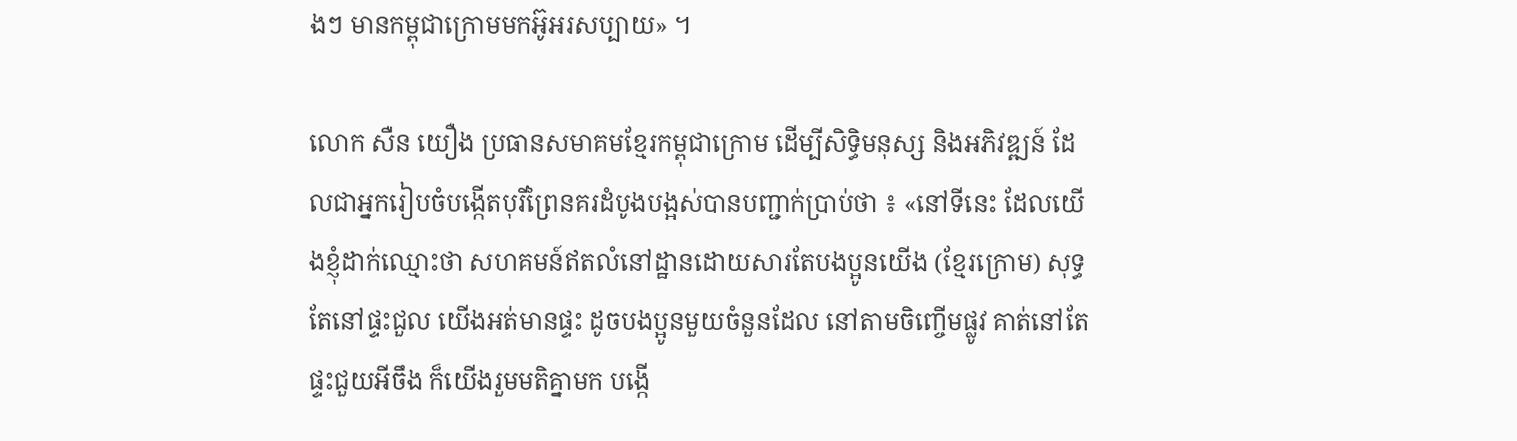ងៗ មានកម្ពុជាក្រោមមកអ៊ូអរសប្បាយ» ។

លោក សឺន យឿង ប្រធានសមាគមខ្មែរកម្ពុជាក្រោម ដើម្បីសិទ្ធិមនុស្ស និងអភិវឌ្ឍន៍ ដែលជាអ្នករៀបចំបង្កើតបុរីព្រៃនគរដំបូងបង្អស់បានបញ្ជាក់ប្រាប់ថា ៖ «នៅទីនេះ ដែលយើងខ្ញុំដាក់ឈ្មោះថា សហគមន៍ឥតលំនៅដ្ឋានដោយសារតែបងប្អូនយើង (ខ្មែរក្រោម) សុទ្ធតែនៅផ្ទះជួល យើងអត់មានផ្ទះ ដូចបងប្អូនមួយចំនួនដែល នៅតាមចិញ្ចើមផ្លូវ គាត់នៅតែផ្ទះជួយអីចឹង ក៏យើងរួមមតិគ្នាមក បង្កើ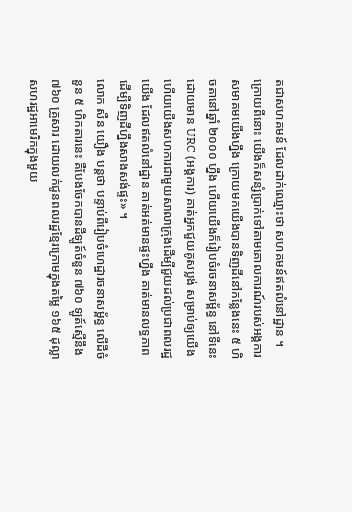តជាសហគមន៍ ដែលដាក់ឈ្មោះថា សហគមន៍ឥតលំនៅដ្ឋាន ។ ក្រោយពីនោះ យើងក៏សន្សំប្រាក់ទៅតាមគោលការណ៍របស់អង្គការ សមាគមយើងហ្នឹង ក្រោយមកយើងបានទិញដីនៅកន្លែងនេះ ៥ ហិចតានៅឆ្នាំ ២០០០ ហ្នឹង ហើយយើងក៏រៀបចំរចនាសម្ព័ន្ធ នៅទីនេះ ដោយមាន URC (អង្គការ) គាត់អ្នកជួយគូសប្លង់ សម្រាប់ឲ្យយើង ហើយយើងសហការជាមួយសាលាក្រុងដើម្បីជួយដល់ប្រជាពលរដ្ឋយើង ដែលឥតលំនៅដ្ឋាន គាត់អត់មានផ្ទះហ្នឹង គាត់មានលទ្ធភាព ដើម្បីទិញដីហ្នឹងសាងសង់ផ្ទះ» ។
លោក សឺន យឿង បន្តថា បន្ទាប់ពីរៀបចំហេដ្ឋារចនាសម្ព័ន្ធ លើដីចំនួន ៥ ហិកតារនេះ គឺបែងចែកបានដីឡូត៍ចំនួន ៧៦០ ឡូត៍ស្មើនឹង ៧៦០ គ្រួសារ ដោយលក់ជូនពលរដ្ឋខ្មែរក្រោមក្នុងតម្លៃ ១៦៥ ដុល្លាសហរដ្ឋអាមេរិកក្នុងមួយ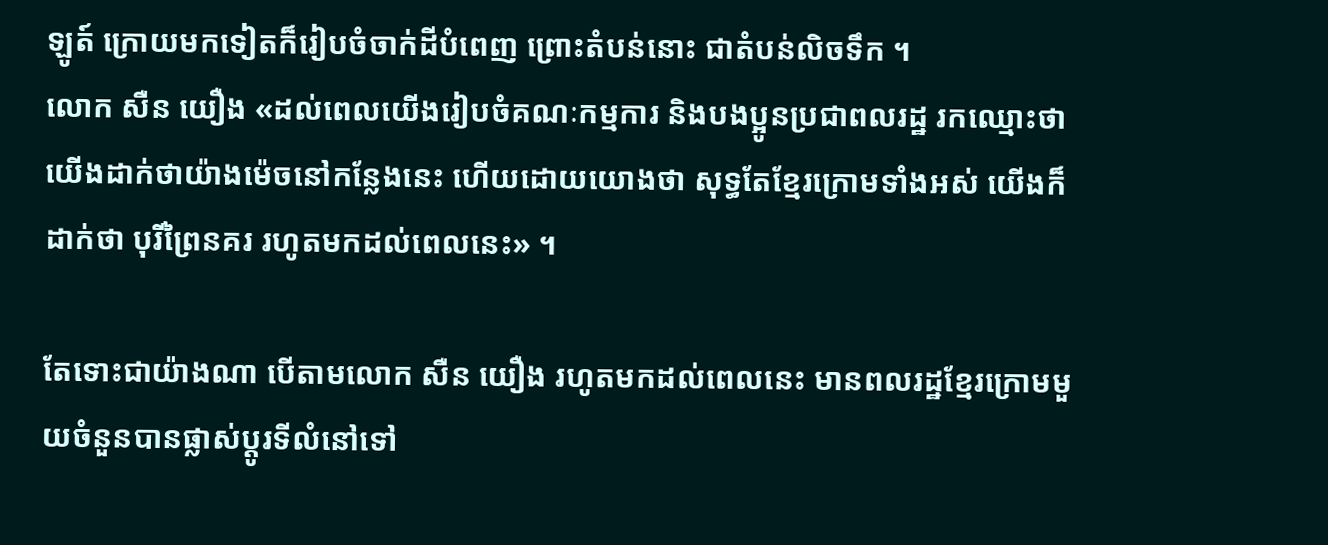ឡូត៍ ក្រោយមកទៀតក៏រៀបចំចាក់ដីបំពេញ ព្រោះតំបន់នោះ ជាតំបន់លិចទឹក ។
លោក សឺន យឿង «ដល់ពេលយើងរៀបចំគណៈកម្មការ និងបងប្អូនប្រជាពលរដ្ឋ រកឈ្មោះថា យើងដាក់ថាយ៉ាងម៉េចនៅកន្លែងនេះ ហើយដោយយោងថា សុទ្ធតែខ្មែរក្រោមទាំងអស់ យើងក៏ដាក់ថា បុរីព្រៃនគរ រហូតមកដល់ពេលនេះ» ។

តែទោះជាយ៉ាងណា បើតាមលោក សឺន យឿង រហូតមកដល់ពេលនេះ មានពលរដ្ឋខ្មែរក្រោមមួយចំនួនបានផ្លាស់ប្ដូរទីលំនៅទៅ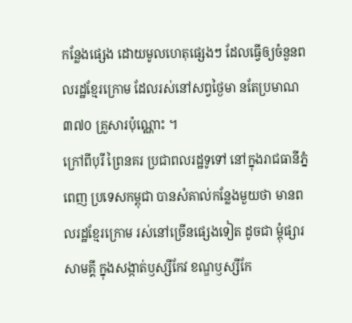កន្លែងផ្សេង ដោយមូលហេតុផ្សេងៗ ដែលធ្វើឲ្យចំនួនពលរដ្ឋខ្មែរក្រោម ដែលរស់នៅសព្វថ្ងៃមា នតែប្រមាណ ៣៧០ គ្រួសារប៉ុណ្ណោះ ។
ក្រៅពីបុរី ព្រៃនគរ ប្រជាពលរដ្ឋទូទៅ នៅក្នុងរាជធានីភ្នំពេញ ប្រទេសកម្ពុជា បានសំគាល់កន្លែងមួយថា មានពលរដ្ឋខ្មែរក្រោម រស់នៅច្រើនផ្សេងទៀត ដូចជា ម្ដុំផ្សារសាមគ្គី ក្នុងសង្កាត់ឫស្សីកែវ ខណ្ឌឫស្សីកែ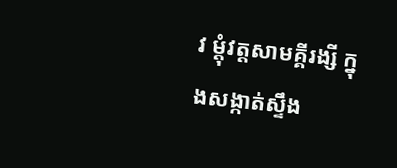វ ម្ដុំវត្តសាមគ្គីរង្សី ក្នុងសង្កាត់ស្ទឹង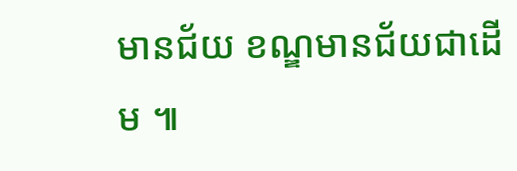មានជ័យ ខណ្ឌមានជ័យជាដើម ៕